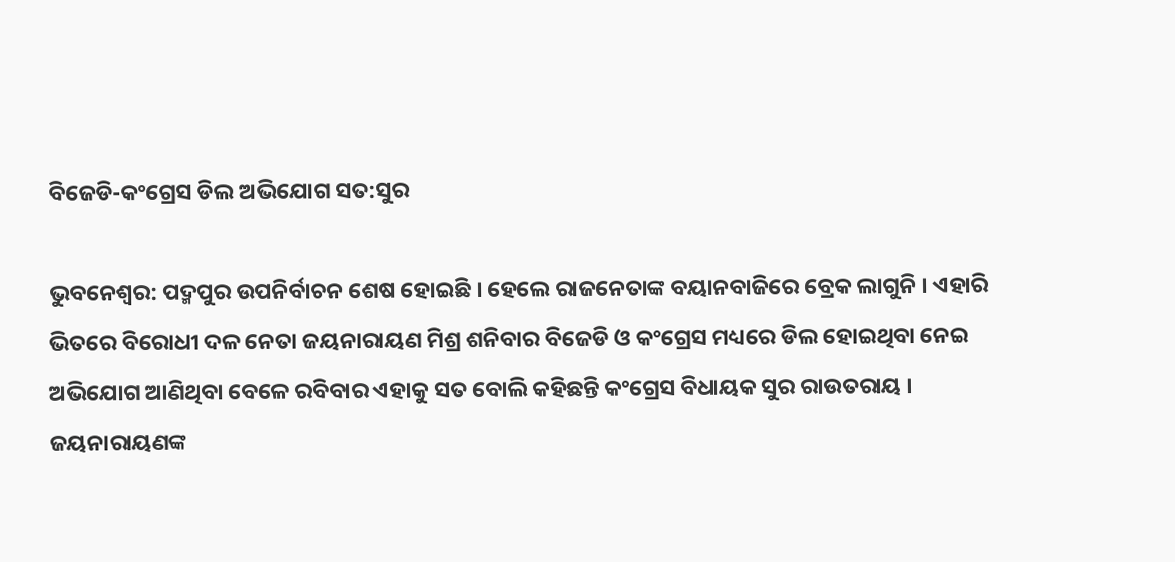ବିଜେଡି-କଂଗ୍ରେସ ଡିଲ ଅଭିଯୋଗ ସତ:ସୁର

ଭୁବନେଶ୍ୱର: ପଦ୍ମପୁର ଉପନିର୍ବାଚନ ଶେଷ ହୋଇଛି । ହେଲେ ରାଜନେତାଙ୍କ ବୟାନବାଜିରେ ବ୍ରେକ ଲାଗୁନି । ଏହାରି ଭିତରେ ବିରୋଧୀ ଦଳ ନେତା ଜୟନାରାୟଣ ମିଶ୍ର ଶନିବାର ବିଜେଡି ଓ କଂଗ୍ରେସ ମଧ୍ୟରେ ଡିଲ ହୋଇଥିବା ନେଇ ଅଭିଯୋଗ ଆଣିଥିବା ବେଳେ ରବିବାର ଏହାକୁ ସତ ବୋଲି କହିଛନ୍ତି କଂଗ୍ରେସ ବିଧାୟକ ସୁର ରାଉତରାୟ । ଜୟନାରାୟଣଙ୍କ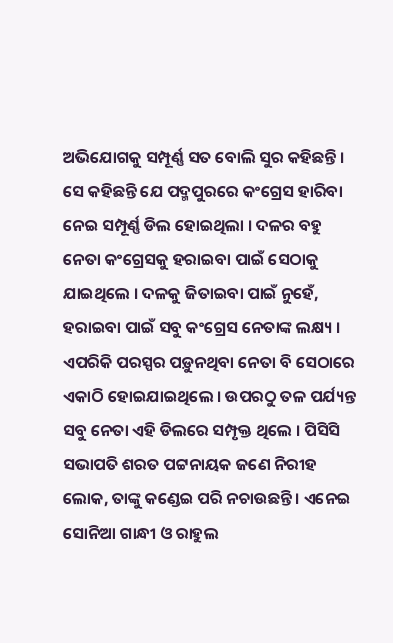ଅଭିଯୋଗକୁ ସମ୍ପୂର୍ଣ୍ଣ ସତ ବୋଲି ସୁର କହିଛନ୍ତି ।
ସେ କହିଛନ୍ତି ଯେ ପଦ୍ମପୁରରେ କଂଗ୍ରେସ ହାରିବା ନେଇ ସମ୍ପୂର୍ଣ୍ଣ ଡିଲ ହୋଇଥିଲା । ଦଳର ବହୁ ନେତା କଂଗ୍ରେସକୁ ହରାଇବା ପାଇଁ ସେଠାକୁ ଯାଇଥିଲେ । ଦଳକୁ ଜିତାଇବା ପାଇଁ ନୁହେଁ, ହରାଇବା ପାଇଁ ସବୁ କଂଗ୍ରେସ ନେତାଙ୍କ ଲକ୍ଷ୍ୟ । ଏପରିକି ପରସ୍ପର ପଡ଼ୁନଥିବା ନେତା ବି ସେଠାରେ ଏକାଠି ହୋଇଯାଇଥିଲେ । ଉପରଠୁ ତଳ ପର୍ଯ୍ୟନ୍ତ ସବୁ ନେତା ଏହି ଡିଲରେ ସମ୍ପୃକ୍ତ ଥିଲେ । ପିସିସି ସଭାପତି ଶରତ ପଟ୍ଟନାୟକ ଜଣେ ନିରୀହ ଲୋକ, ତାଙ୍କୁ କଣ୍ଡେଇ ପରି ନଚାଉଛନ୍ତି । ଏନେଇ ସୋନିଆ ଗାନ୍ଧୀ ଓ ରାହୁଲ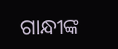ଗାନ୍ଧୀଙ୍କ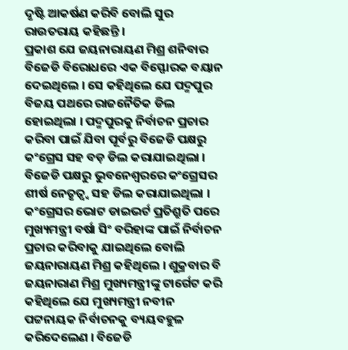ଦୃଷ୍ଟି ଆକର୍ଷଣ କରିବି ବୋଲି ସୁର ରାଉତରାୟ କହିଛନ୍ତି ।
ପ୍ରକାଶ ଯେ ଜୟନାରାୟଣ ମିଶ୍ର ଶନିବାର ବିଜେଡି ବିରୋଧରେ ଏକ ବିସ୍ଫୋରକ ବୟାନ ଦେଇଥିଲେ । ସେ କହିଥିଲେ ଯେ ପଦ୍ମପୁର ବିଜୟ ପଥରେ ରାଜନୈତିକ ଡିଲ ହୋଇଥିଲା । ପଦ୍ମପୁରକୁ ନିର୍ବାଚନ ପ୍ରଚାର କରିବା ପାଇଁ ଯିବା ପୂର୍ବରୁ ବିଜେଡି ପକ୍ଷରୁ କଂଗ୍ରେସ ସହ ବଡ଼ ଡିଲ କରାଯାଇଥିଲା । ବିଜେଡି ପକ୍ଷରୁ ଭୁବନେଶ୍ୱରରେ କଂଗ୍ରେସର ଶୀର୍ଷ ନେତୃତ୍ୱ୍ୱ ସହ ଡିଲ କରାଯାଇଥିଲା । କଂଗ୍ରେସର ଭୋଟ ଡାଇଭର୍ଟ ପ୍ରତିଶ୍ରୁତି ପରେ ମୁଖ୍ୟମନ୍ତ୍ରୀ ବର୍ଷା ସିଂ ବରିହାଙ୍କ ପାଇଁ ନିର୍ବାଚନ ପ୍ରଚାର କରିବାକୁ ଯାଇଥିଲେ ବୋଲି ଜୟନାରାୟଣ ମିଶ୍ର କହିଥିଲେ । ଶୁକ୍ରବାର ବି ଜୟନାରାଣ ମିଶ୍ର ମୁଖ୍ୟମନ୍ତ୍ରୀଙ୍କୁ ଟାର୍ଗେଟ କରି କହିଥିଲେ ଯେ ମୁଖ୍ୟମନ୍ତ୍ରୀ ନବୀନ ପଟ୍ଟନାୟକ ନିର୍ବାଚନକୁ ବ୍ୟୟବହୁଳ କରିଦେଲେଣ । ବିଜେଡି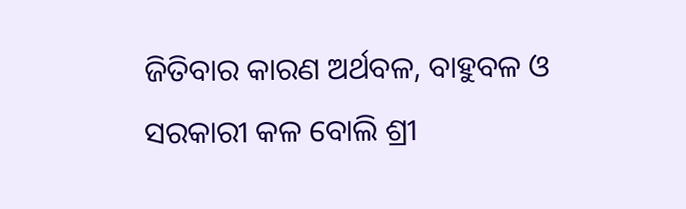ଜିତିବାର କାରଣ ଅର୍ଥବଳ, ବାହୁବଳ ଓ ସରକାରୀ କଳ ବୋଲି ଶ୍ରୀ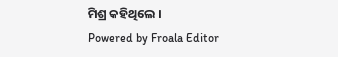ମିଶ୍ର କହିଥିଲେ ।
Powered by Froala Editor